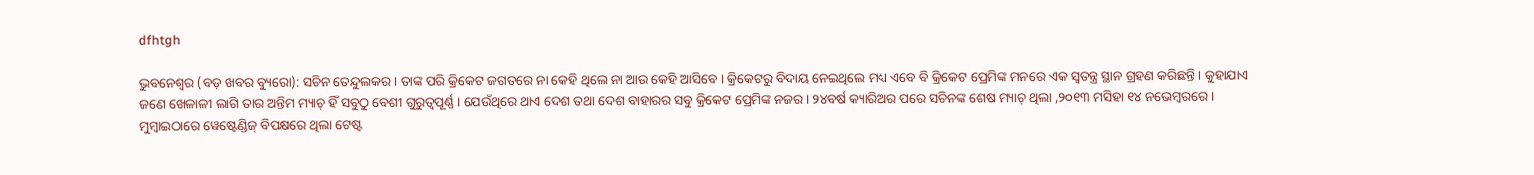dfhtgh

ଭୁବନେଶ୍ୱର (ବଡ଼ ଖବର ବ୍ୟୁରୋ): ସଚିନ ତେନ୍ଦୁଲକର । ତାଙ୍କ ପରି କ୍ରିକେଟ ଜଗତରେ ନା କେହି ଥିଲେ ନା ଆଉ କେହି ଆସିବେ । କ୍ରିକେଟରୁ ବିଦାୟ ନେଇଥିଲେ ମଧ୍ୟ ଏବେ ବି କ୍ରିକେଟ ପ୍ରେମିଙ୍କ ମନରେ ଏକ ସ୍ୱତନ୍ତ୍ର ସ୍ଥାନ ଗ୍ରହଣ କରିଛନ୍ତି । କୁହାଯାଏ ଜଣେ ଖେଳାଳୀ ଲାଗି ତାର ଅନ୍ତିମ ମ୍ୟାଚ୍ ହିଁ ସବୁଠୁ ବେଶୀ ଗୁରୁତ୍ୱପୂର୍ଣ୍ଣ । ଯେଉଁଥିରେ ଥାଏ ଦେଶ ତଥା ଦେଶ ବାହାରର ସବୁ କ୍ରିକେଟ ପ୍ରେମିଙ୍କ ନଜର । ୨୪ବର୍ଷ କ୍ୟାରିଅର ପରେ ସଚିନଙ୍କ ଶେଷ ମ୍ୟାଚ୍ ଥିଲା ,୨୦୧୩ ମସିହା ୧୪ ନଭେମ୍ବରରେ । ମୁମ୍ବାଇଠାରେ ୱେଷ୍ଟେଣ୍ଡିଜ୍ ବିପକ୍ଷରେ ଥିଲା ଟେଷ୍ଟ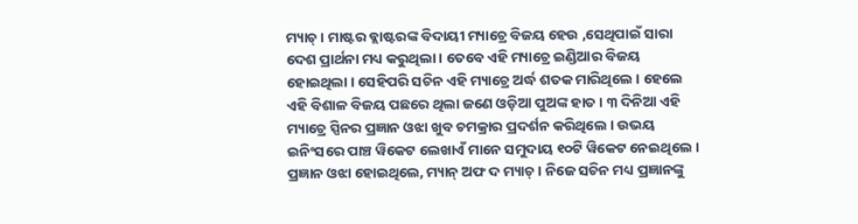ମ୍ୟାଚ୍ । ମାଷ୍ଟର ବ୍ଲାଷ୍ଟରଙ୍କ ବିଦାୟୀ ମ୍ୟାଚ୍ରେ ବିଜୟ ହେଉ ,ସେଥିପାଇଁ ସାରା ଦେଶ ପ୍ରାର୍ଥନା ମଧ୍ୟ କରୁଥିଲା । ତେବେ ଏହି ମ୍ୟାଚ୍ରେ ଇଣ୍ଡିଆର ବିଜୟ ହୋଇଥିଲା । ସେହିପରି ସଚିନ ଏହି ମ୍ୟାଚ୍ରେ ଅର୍ଦ୍ଧ ଶତକ ମାରିଥିଲେ । ହେଲେ ଏହି ବିଶାଳ ବିଜୟ ପଛରେ ଥିଲା ଜଣେ ଓଡ଼ିଆ ପୁଅଙ୍କ ହାତ । ୩ ଦିନିଆ ଏହି ମ୍ୟାଚ୍ରେ ସ୍ପିନର ପ୍ରଜ୍ଞାନ ଓଝା ଖୁବ ଚମକ୍ରାର ପ୍ରଦର୍ଶନ କରିଥିଲେ । ଉଭୟ ଇନିଂସରେ ପାଞ୍ଚ ୱିକେଟ ଲେଖାଏଁ ମାନେ ସମୁଦାୟ ୧୦ଟି ୱିକେଟ ନେଇଥିଲେ । ପ୍ରଜ୍ଞାନ ଓଝା ହୋଇଥିଲେ, ମ୍ୟାନ୍ ଅଫ ଦ ମ୍ୟାଚ୍ । ନିଜେ ସଚିନ ମଧ୍ୟ ପ୍ରଜ୍ଞାନଙ୍କୁ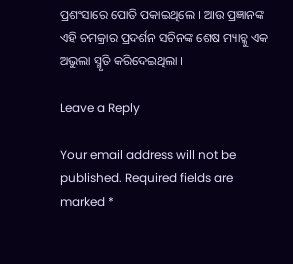ପ୍ରଶଂସାରେ ପୋତି ପକାଇଥିଲେ । ଆଉ ପ୍ରଜ୍ଞାନଙ୍କ ଏହି ଚମକ୍ରାର ପ୍ରଦର୍ଶନ ସଚିନଙ୍କ ଶେଷ ମ୍ୟାଚ୍କୁ ଏକ ଅଭୁଲା ସ୍ମୃତି କରିଦେଇଥିଲା ।

Leave a Reply

Your email address will not be published. Required fields are marked *